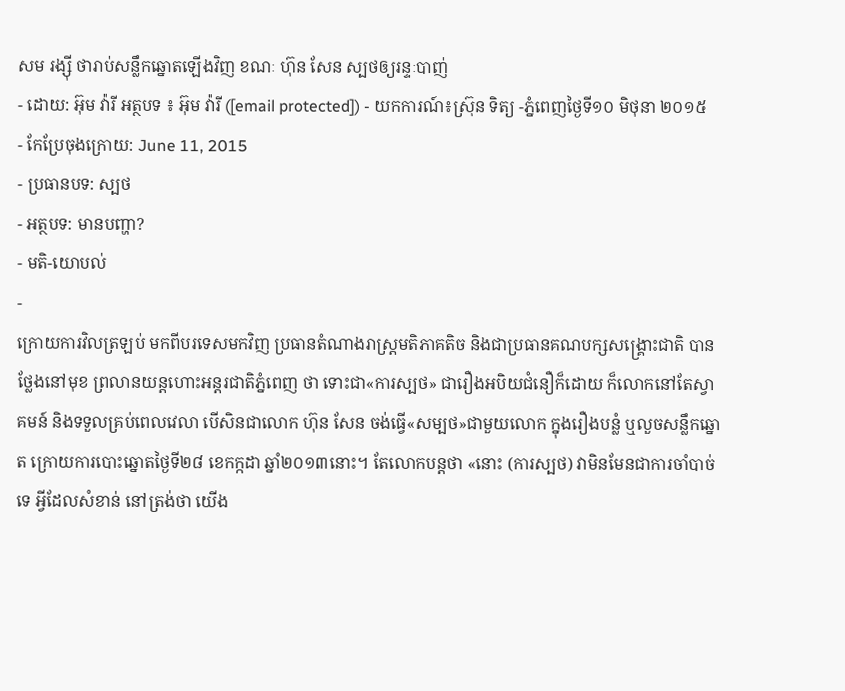សម រង្ស៊ី ថារាប់សន្លឹកឆ្នោតឡើងវិញ ខណៈ ហ៊ុន សែន ស្បថឲ្យរន្ទៈបាញ់
- ដោយ: អ៊ុម វ៉ារី អត្ថបទ ៖ អ៊ុម វ៉ារី ([email protected]) - យកការណ៍៖ស្រ៊ុន ទិត្យ -ភ្នំពេញថ្ងៃទី១០ មិថុនា ២០១៥
- កែប្រែចុងក្រោយ: June 11, 2015
- ប្រធានបទ: ស្បថ
- អត្ថបទ: មានបញ្ហា?
- មតិ-យោបល់
-
ក្រោយការវិលត្រឡប់ មកពីបរទេសមកវិញ ប្រធានតំណាងរាស្រ្តមតិភាគតិច និងជាប្រធានគណបក្សសង្គ្រោះជាតិ បានថ្លែងនៅមុខ ព្រលានយន្តហោះអន្តរជាតិភ្នំពេញ ថា ទោះជា«ការស្បថ» ជារឿងអបិយជំនឿក៏ដោយ ក៏លោកនៅតែស្វាគមន៍ និងទទួលគ្រប់ពេលវេលា បើសិនជាលោក ហ៊ុន សែន ចង់ធ្វើ«សម្បថ»ជាមួយលោក ក្នុងរឿងបន្លំ ឬលួចសន្លឹកឆ្នោត ក្រោយការបោះឆ្នោតថ្ងៃទី២៨ ខេកក្កដា ឆ្នាំ២០១៣នោះ។ តែលោកបន្តថា «នោះ (ការស្បថ) វាមិនមែនជាការចាំបាច់ទេ អ្វីដែលសំខាន់ នៅត្រង់ថា យើង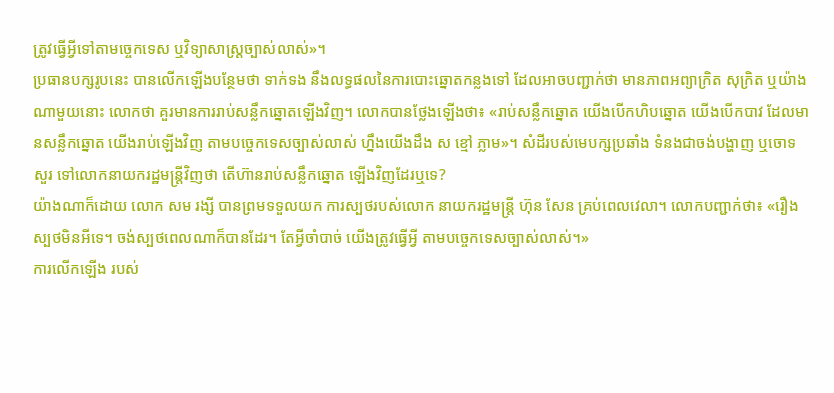ត្រូវធ្វើអ្វីទៅតាមច្ចេកទេស ឬវិទ្យាសាស្រ្តច្បាស់លាស់»។
ប្រធានបក្សរូបនេះ បានលើកឡើងបន្ថែមថា ទាក់ទង នឹងលទ្ធផលនៃការបោះឆ្នោតកន្លងទៅ ដែលអាចបញ្ជាក់ថា មានភាពអព្យាក្រិត សុក្រិត ឬយ៉ាងណាមួយនោះ លោកថា គួរមានការរាប់សន្លឹកឆ្នោតឡើងវិញ។ លោកបានថ្លែងឡើងថា៖ «រាប់សន្លឹកឆ្នោត យើងបើកហិបឆ្នោត យើងបើកបាវ ដែលមានសន្លឹកឆ្នោត យើងរាប់ឡើងវិញ តាមបច្ចេកទេសច្បាស់លាស់ ហ្នឹងយើងដឹង ស ខ្មៅ ភ្លាម»។ សំដីរបស់មេបក្សប្រឆាំង ទំនងជាចង់បង្ហាញ ឬចោទសួរ ទៅលោកនាយករដ្ឋមន្រ្តីវិញថា តើហ៊ានរាប់សន្លឹកឆ្នោត ឡើងវិញដែរឬទេ?
យ៉ាងណាក៏ដោយ លោក សម រង្សី បានព្រមទទួលយក ការស្បថរបស់លោក នាយករដ្ឋមន្រ្តី ហ៊ុន សែន គ្រប់ពេលវេលា។ លោកបញ្ជាក់ថា៖ «រឿងស្បថមិនអីទេ។ ចង់ស្បថពេលណាក៏បានដែរ។ តែអ្វីចាំបាច់ យើងត្រូវធ្វើអ្វី តាមបច្ចេកទេសច្បាស់លាស់។»
ការលើកឡើង របស់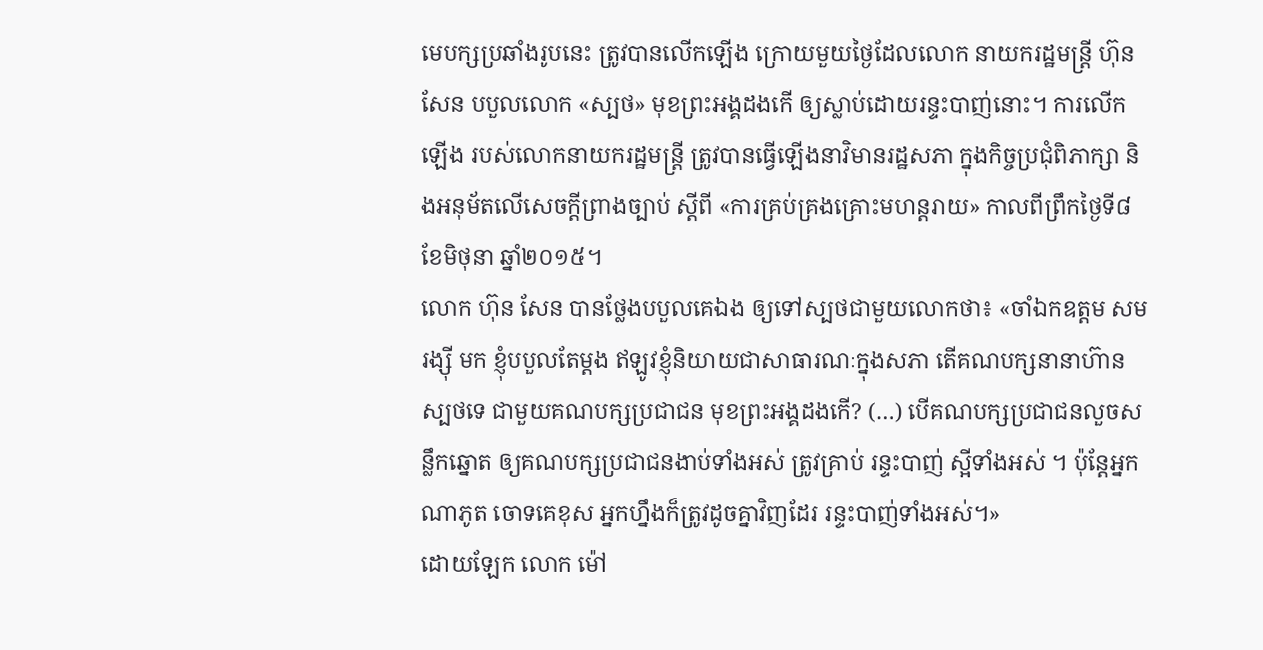មេបក្សប្រឆាំងរូបនេះ ត្រូវបានលើកឡើង ក្រោយមួយថ្ងៃដែលលោក នាយករដ្ឋមន្រ្តី ហ៊ុន សែន បបួលលោក «ស្បថ» មុខព្រះអង្គដងកើ ឲ្យស្លាប់ដោយរន្ទះបាញ់នោះ។ ការលើកឡើង របស់លោកនាយករដ្ឋមន្រ្តី ត្រូវបានធ្វើឡើងនាវិមានរដ្ឋសភា ក្នុងកិច្ចប្រជុំពិភាក្សា និងអនុម័តលើសេចក្តីព្រាងច្បាប់ ស្តីពី «ការគ្រប់គ្រងគ្រោះមហន្តរាយ» កាលពីព្រឹកថ្ងៃទី៨ ខែមិថុនា ឆ្នាំ២០១៥។
លោក ហ៊ុន សែន បានថ្លែងបបួលគេឯង ឲ្យទៅស្បថជាមួយលោកថា៖ «ចាំឯកឧត្ដម សម រង្ស៊ី មក ខ្ញុំបបួលតែម្ដង ឥឡូវខ្ញុំនិយាយជាសាធារណៈក្នុងសភា តើគណបក្សនានាហ៊ានស្បថទេ ជាមួយគណបក្សប្រជាជន មុខព្រះអង្គដងកើ? (…) បើគណបក្សប្រជាជនលួចសន្លឹកឆ្នោត ឲ្យគណបក្សប្រជាជនងាប់ទាំងអស់ ត្រូវគ្រាប់ រន្ទះបាញ់ ស្អីទាំងអស់ ។ ប៉ុន្តែអ្នកណាភូត ចោទគេខុស អ្នកហ្នឹងក៏ត្រូវដូចគ្នាវិញដែរ រន្ទះបាញ់ទាំងអស់។»
ដោយឡែក លោក ម៉ៅ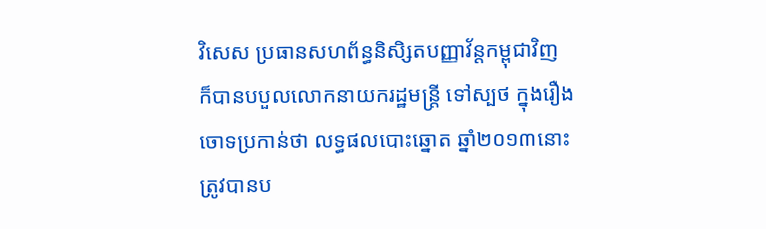វិសេស ប្រធានសហព័ន្ធនិសិ្សតបញ្ញាវ័ន្តកម្ពុជាវិញ ក៏បានបបួលលោកនាយករដ្ឋមន្ត្រី ទៅស្បថ ក្នុងរឿងចោទប្រកាន់ថា លទ្ធផលបោះឆ្នោត ឆ្នាំ២០១៣នោះ ត្រូវបានប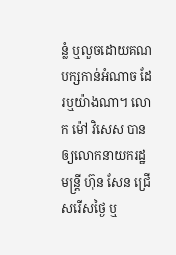ន្លំ ឬលួចដោយគណបក្សកាន់អំណាច ដែរឬយ៉ាងណា។ លោក ម៉ៅ វិសេស បានឲ្យលោកនាយករដ្ឋមន្ត្រី ហ៊ុន សែន ជ្រើសរើសថ្ងៃ ឬ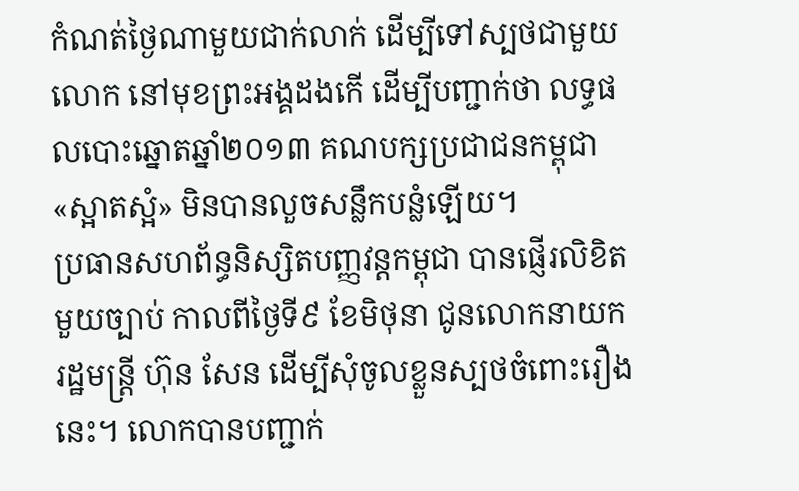កំណត់ថ្ងៃណាមួយជាក់លាក់ ដើម្បីទៅស្បថជាមួយលោក នៅមុខព្រះអង្គដងកើ ដើម្បីបញ្ជាក់ថា លទ្ធផលបោះឆ្នោតឆ្នាំ២០១៣ គណបក្សប្រជាជនកម្ពុជា «ស្អាតស្អំ» មិនបានលួចសន្លឹកបន្លំឡើយ។
ប្រធានសហព័ន្ធនិស្សិតបញ្ញវន្តកម្ពុជា បានផ្ញើរលិខិតមួយច្បាប់ កាលពីថ្ងៃទី៩ ខែមិថុនា ជូនលោកនាយករដ្ឋមន្ត្រី ហ៊ុន សែន ដើម្បីសុំចូលខ្លួនស្បថចំពោះរឿងនេះ។ លោកបានបញ្ជាក់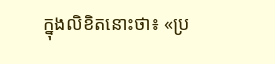ក្នុងលិខិតនោះថា៖ «ប្រ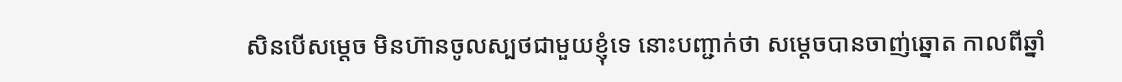សិនបើសម្ដេច មិនហ៊ានចូលស្បថជាមួយខ្ញុំទេ នោះបញ្ជាក់ថា សម្ដេចបានចាញ់ឆ្នោត កាលពីឆ្នាំ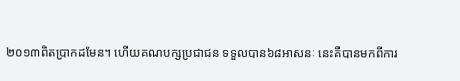២០១៣ពិតប្រាកដមែន។ ហើយគណបក្សប្រជាជន ទទួលបាន៦៨អាសនៈ នេះគឺបានមកពីការ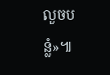លួចបន្លំ»៕